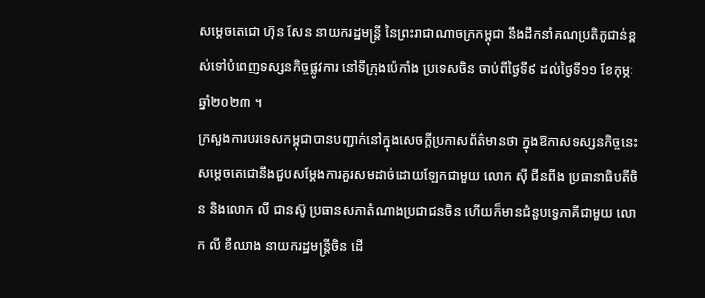សម្តេចតេជោ ហ៊ុន សែន នាយករដ្ឋមន្រ្តី នៃព្រះរាជាណាចក្រកម្ពុជា នឹងដឹកនាំគណប្រតិភូជាន់ខ្ពស់ទៅបំពេញទស្សនកិច្ចផ្លូវការ នៅទីក្រុងប៉េកាំង ប្រទេសចិន ចាប់ពីថ្ងៃទី៩ ដល់ថ្ងៃទី១១ ខែកុម្ភៈ ឆ្នាំ២០២៣ ។
ក្រសួងការបរទេសកម្ពុជាបានបញ្ជាក់នៅក្នុងសេចក្តីប្រកាសព័ត៌មានថា ក្នុងឱកាសទស្សនកិច្ចនេះ សម្តេចតេជោនឹងជួបសម្តែងការគួរសមដាច់ដោយឡែកជាមួយ លោក ស៊ី ជីនពីង ប្រធានាធិបតីចិន និងលោក លី ជានស៊ូ ប្រធានសភាតំណាងប្រជាជនចិន ហើយក៏មានជំនួបទ្វេភាគីជាមួយ លោក លី ខឺឈាង នាយករដ្ឋមន្រ្តីចិន ដើ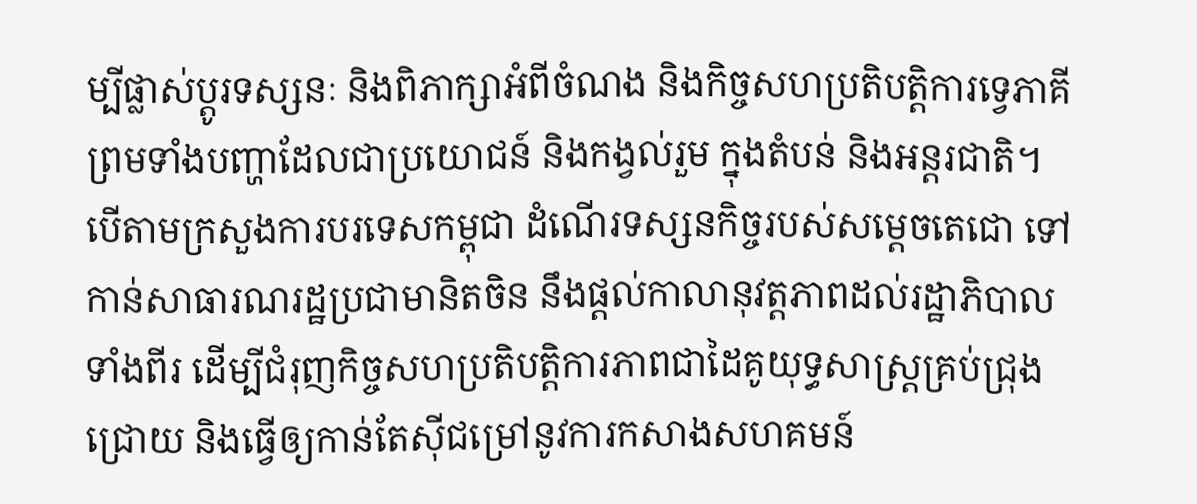ម្បីផ្លាស់ប្តូរទស្សនៈ និងពិភាក្សាអំពីចំណង និងកិច្ចសហប្រតិបត្តិការទ្វេភាគី ព្រមទាំងបញ្ហាដែលជាប្រយោជន៍ និងកង្វល់រួម ក្នុងតំបន់ និងអន្តរជាតិ។
បើតាមក្រសួងការបរទេសកម្ពុជា ដំណើរទស្សនកិច្ចរបស់សម្តេចតេជោ ទៅកាន់សាធារណរដ្ឋប្រជាមានិតចិន នឹងផ្តល់កាលានុវត្តភាពដល់រដ្ឋាភិបាលទាំងពីរ ដើម្បីជំរុញកិច្ចសហប្រតិបត្តិការភាពជាដៃគូយុទ្ធសាស្រ្តគ្រប់ជ្រុងជ្រោយ និងធ្វើឲ្យកាន់តែស៊ីជម្រៅនូវការកសាងសហគមន៍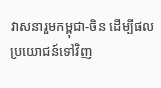វាសនារួមកម្ពុជា-ចិន ដើម្បីផលប្រយោជន៍ទៅវិញ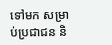ទៅមក សម្រាប់ប្រជាជន និ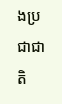ងប្រជាជាតិ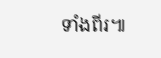ទាំងពីរ៕